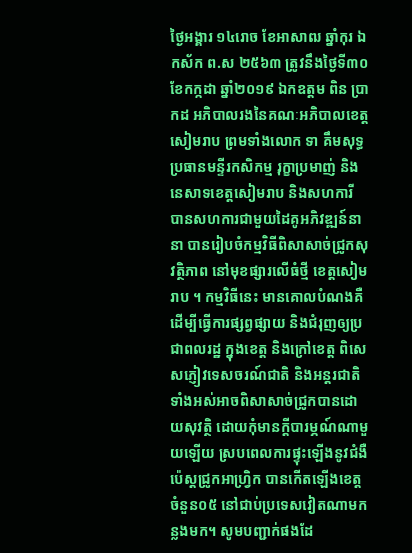ថ្ងៃអង្គារ ១៤រោច ខែអាសាឍ ឆ្នាំកុរ ឯកស័ក ព.ស ២៥៦៣ ត្រូវនឹងថ្ងៃទី៣០ ខែកក្កដា ឆ្នាំ២០១៩ ឯកឧត្តម ពិន ប្រាកដ អភិបាលរងនៃគណៈអភិបាលខេត្តសៀមរាប ព្រមទាំងលោក ទា គឹមសុទ្ធ ប្រធានមន្ទីរកសិកម្ម រុក្ខាប្រមាញ់ និងនេសាទខេត្តសៀមរាប និងសហការី បានសហការជាមួយដៃគូអភិវឌ្ឍន៍នានា បានរៀបចំកម្មវិធីពិសាសាច់ជ្រូកសុវត្ថិភាព នៅមុខផ្សារលើធំថ្មី ខេត្តសៀមរាប ។ កម្មវិធីនេះ មានគោលបំណងគឺ ដើម្បីធ្វើការផ្សព្វផ្សាយ និងជំរុញឲ្យប្រជាពលរដ្ឋ ក្នុងខេត្ត និងក្រៅខេត្ត ពិសេសភ្ញៀវទេសចរណ៍ជាតិ និងអន្តរជាតិ ទាំងអស់អាចពិសាសាច់ជ្រូកបានដោយសុវត្ថិ ដោយកុំមានក្តីបារម្ភណ៍ណាមួយឡើយ ស្របពេលការផ្ទុះឡើងនូវជំងឺប៉េស្តជ្រូកអាហ្វ្រិក បានកើតឡើងខេត្តចំនួន០៥ នៅជាប់ប្រទេសវៀតណាមកន្លងមក។ សូមបញ្ជាក់ផងដែ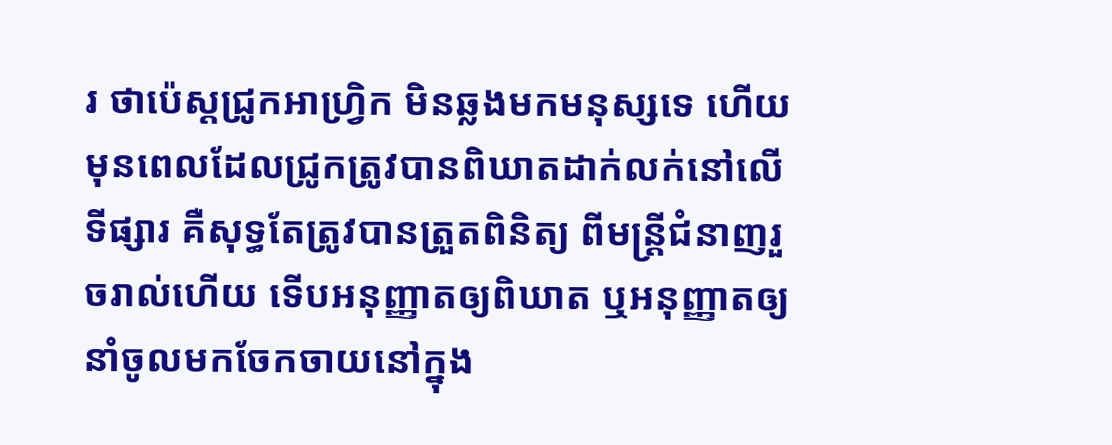រ ថាប៉េស្តជ្រូកអាហ្វ្រិក មិនឆ្លងមកមនុស្សទេ ហើយមុនពេលដែលជ្រូកត្រូវបានពិឃាតដាក់លក់នៅលើទីផ្សារ គឺសុទ្ធតែត្រូវបានត្រួតពិនិត្យ ពីមន្ត្រីជំនាញរួចរាល់ហើយ ទើបអនុញ្ញាតឲ្យពិឃាត ឬអនុញ្ញាតឲ្យនាំចូលមកចែកចាយនៅក្នុង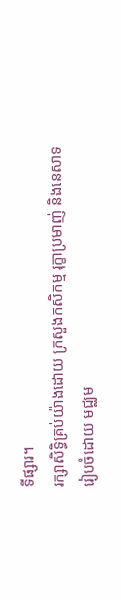ទីផ្សារ។
រក្សាសិទិ្ធគ្រប់យ៉ាងដោយ ក្រសួងកសិកម្ម រុក្ខាប្រមាញ់ និងនេសាទ
រៀបចំដោយ មជ្ឈម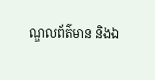ណ្ឌលព័ត៌មាន និងឯ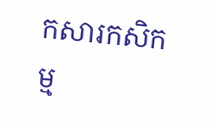កសារកសិកម្ម